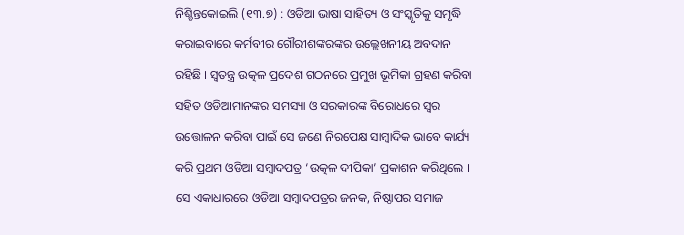ନିଶ୍ଚିନ୍ତକୋଇଲି (୧୩.୭) : ଓଡିଆ ଭାଷା ସାହିତ୍ୟ ଓ ସଂସ୍କୃତିକୁ ସମୃଦ୍ଧି କରାଇବାରେ କର୍ମବୀର ଗୌରୀଶଙ୍କରଙ୍କର ଉଲ୍ଲେଖନୀୟ ଅବଦାନ ରହିଛି । ସ୍ୱତନ୍ତ୍ର ଉତ୍କଳ ପ୍ରଦେଶ ଗଠନରେ ପ୍ରମୁଖ ଭୂମିକା ଗ୍ରହଣ କରିବା ସହିତ ଓଡିଆମାନଙ୍କର ସମସ୍ୟା ଓ ସରକାରଙ୍କ ବିରୋଧରେ ସ୍ୱର ଉତ୍ତୋଳନ କରିବା ପାଇଁ ସେ ଜଣେ ନିରପେକ୍ଷ ସାମ୍ବାଦିକ ଭାବେ କାର୍ଯ୍ୟ କରି ପ୍ରଥମ ଓଡିଆ ସମ୍ବାଦପତ୍ର ‘ଉତ୍କଳ ଦୀପିକା’ ପ୍ରକାଶନ କରିଥିଲେ । ସେ ଏକାଧାରରେ ଓଡିଆ ସମ୍ବାଦପତ୍ରର ଜନକ, ନିଷ୍ଠାପର ସମାଜ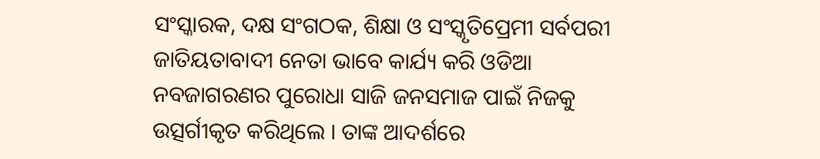ସଂସ୍କାରକ, ଦକ୍ଷ ସଂଗଠକ, ଶିକ୍ଷା ଓ ସଂସ୍କୃତିପ୍ରେମୀ ସର୍ବପରୀ ଜାତିୟତାବାଦୀ ନେତା ଭାବେ କାର୍ଯ୍ୟ କରି ଓଡିଆ ନବଜାଗରଣର ପୁରୋଧା ସାଜି ଜନସମାଜ ପାଇଁ ନିଜକୁ ଉତ୍ସର୍ଗୀକୃତ କରିଥିଲେ । ତାଙ୍କ ଆଦର୍ଶରେ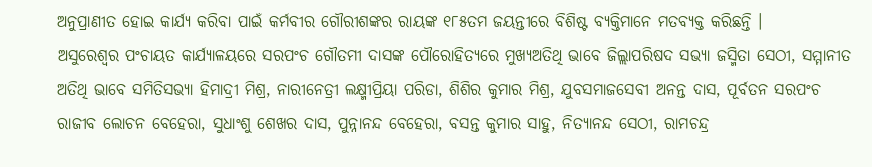ଅନୁପ୍ରାଣୀତ ହୋଇ କାର୍ଯ୍ୟ କରିବା ପାଇଁ କର୍ମବୀର ଗୌରୀଶଙ୍କର ରାୟଙ୍କ ୧୮୫ତମ ଜୟନ୍ତୀରେ ବିଶିଷ୍ଟ ବ୍ୟକ୍ତିମାନେ ମତବ୍ୟକ୍ତ କରିଛନ୍ତି ।
ଅସୁରେଶ୍ୱର ପଂଚାୟତ କାର୍ଯ୍ୟାଳୟରେ ସରପଂଚ ଗୌତମୀ ଦାସଙ୍କ ପୌରୋହିତ୍ୟରେ ମୁଖ୍ୟଅତିଥି ଭାବେ ଜିଲ୍ଲାପରିଷଦ ସଭ୍ୟା ଜସ୍ମିତା ସେଠୀ, ସମ୍ମାନୀତ ଅତିଥି ଭାବେ ସମିତିସଭ୍ୟା ହିମାଦ୍ରୀ ମିଶ୍ର, ନାରୀନେତ୍ରୀ ଲକ୍ଷ୍ମୀପ୍ରିୟା ପରିଡା, ଶିଶିର କୁମାର ମିଶ୍ର, ଯୁବସମାଜସେବୀ ଅନନ୍ତ ଦାସ, ପୂର୍ବତନ ସରପଂଚ ରାଜୀବ ଲୋଚନ ବେହେରା, ସୁଧାଂଶୁ ଶେଖର ଦାସ, ପୁନ୍ନାନନ୍ଦ ବେହେରା, ବସନ୍ତ କୁମାର ସାହୁ, ନିତ୍ୟାନନ୍ଦ ସେଠୀ, ରାମଚନ୍ଦ୍ର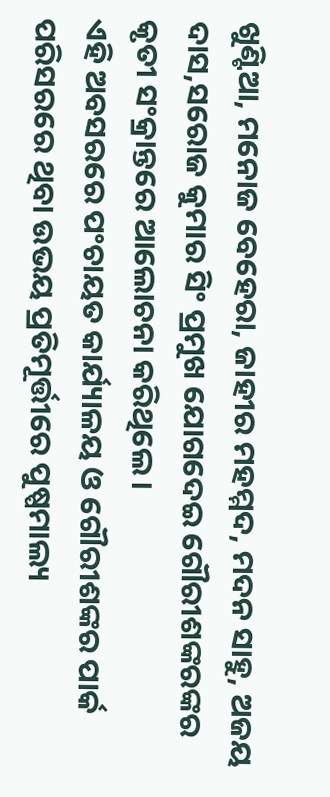ଖୁଣ୍ଟିଆ, ମନୋଜ ବେହେରା, ଜାହୀର ମହମ୍ମଦ, ମଦନ ସାହୁ, ଅଜୟ ଦାସ,ସରୋଜ କୁମାର ସିଂ ପ୍ରମୁଖ ଯୋଗଦେଇ ଗୌରୀଶଙ୍କରଙ୍କର କୃତୀ ସଂକ୍ରାନ୍ତରେ ଆଲୋଚନା କରିଥିଲେ ।
ଏହି ଅବସରରେ ପଂଚାୟତ କାର୍ଯ୍ୟାଳୟ ଓ ଗୌରୀଶଙ୍କର ପାର୍କ ପରିସରରେ ଥିବା ଉଭୟ ପ୍ରତିମୂର୍ତ୍ତୀରେ ପୁଷ୍ପମାଲ୍ୟ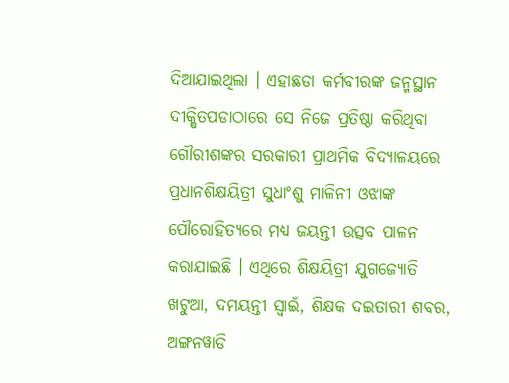ଦିଆଯାଇଥିଲା । ଏହାଛଡା କର୍ମବୀରଙ୍କ ଜନ୍ମସ୍ଥାନ ଦୀକ୍ଷିତପଡାଠାରେ ସେ ନିଜେ ପ୍ରତିଷ୍ଠା କରିଥିବା ଗୌରୀଶଙ୍କର ସରକାରୀ ପ୍ରାଥମିକ ବିଦ୍ୟାଳୟରେ ପ୍ରଧାନଶିକ୍ଷୟିତ୍ରୀ ସୁଧାଂଶୁ ମାଳିନୀ ଓଝାଙ୍କ ପୌରୋହିତ୍ୟରେ ମଧ୍ୟ ଜୟନ୍ତୀ ଉତ୍ସବ ପାଳନ କରାଯାଇଛି । ଏଥିରେ ଶିକ୍ଷୟିତ୍ରୀ ଯୁଗଜ୍ୟୋତି ଖଟୁଆ, ଦମୟନ୍ତୀ ସ୍ୱାଇଁ, ଶିକ୍ଷକ ଦଇତାରୀ ଶବର, ଅଙ୍ଗନୱାଡି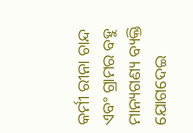କର୍ମୀ ରୀନା ଚାନ୍ଦ ଏବଂ ଗ୍ରାମର ବହୁ ମାନ୍ୟଗଣ୍ୟ ବ୍ୟକ୍ତି ଯୋଗଦେଇ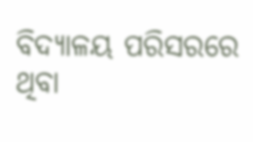ବିଦ୍ୟାଳୟ ପରିସରରେ ଥିବା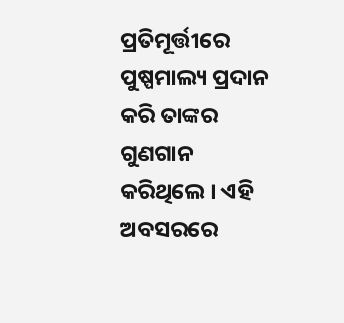ପ୍ରତିମୂର୍ତ୍ତୀରେ ପୁଷ୍ପମାଲ୍ୟ ପ୍ରଦାନ କରି ତାଙ୍କର ଗୁଣଗାନ କରିଥିଲେ । ଏହି ଅବସରରେ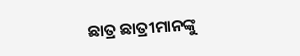ଛାତ୍ର ଛାତ୍ରୀମାନଙ୍କୁ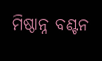ମିଷ୍ଠାନ୍ନ ବଣ୍ଟନ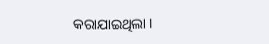କରାଯାଇଥିଲା ।